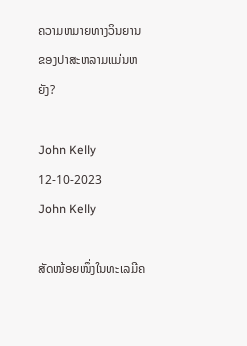ຄວາມຫມາຍທາງວິນຍານຂອງປາສະຫລາມແມ່ນຫຍັງ?

John Kelly 12-10-2023
John Kelly

ສັດໜ້ອຍໜຶ່ງໃນທະເລມີຄ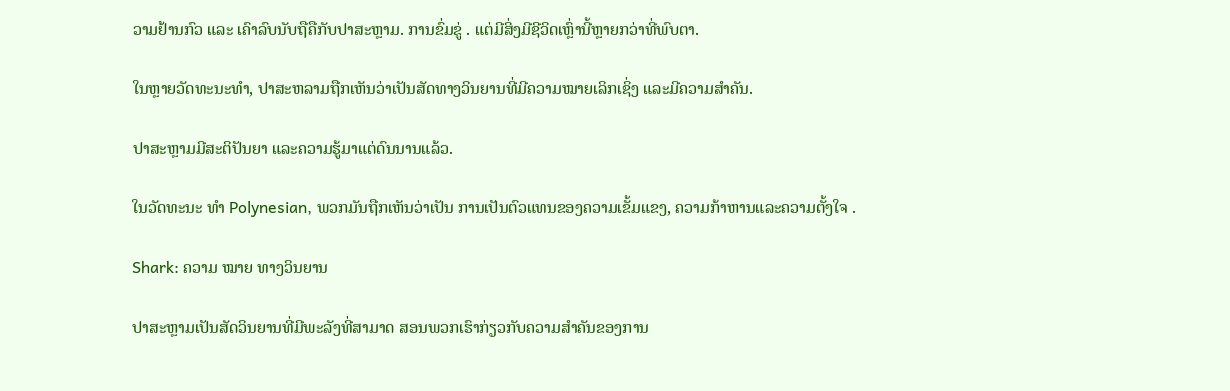ວາມຢ້ານກົວ ແລະ ເຄົາລົບນັບຖືຄືກັບປາສະຫຼາມ. ການຂົ່ມຂູ່ . ແຕ່ມີສິ່ງມີຊີວິດເຫຼົ່ານີ້ຫຼາຍກວ່າທີ່ພົບຕາ.

ໃນຫຼາຍວັດທະນະທໍາ, ປາສະຫລາມຖືກເຫັນວ່າເປັນສັດທາງວິນຍານທີ່ມີຄວາມໝາຍເລິກເຊິ່ງ ແລະມີຄວາມສຳຄັນ.

ປາສະຫຼາມມີສະຕິປັນຍາ ແລະຄວາມຮູ້ມາແຕ່ດົນນານແລ້ວ.

ໃນວັດທະນະ ທຳ Polynesian, ພວກມັນຖືກເຫັນວ່າເປັນ ການເປັນຕົວແທນຂອງຄວາມເຂັ້ມແຂງ, ຄວາມກ້າຫານແລະຄວາມຕັ້ງໃຈ .

Shark: ຄວາມ ໝາຍ ທາງວິນຍານ

ປາສະຫຼາມເປັນສັດວິນຍານທີ່ມີພະລັງທີ່ສາມາດ ສອນພວກເຮົາກ່ຽວກັບຄວາມສຳຄັນຂອງການ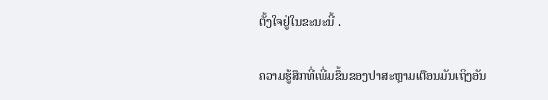ຕັ້ງໃຈຢູ່ໃນຂະນະນີ້ .

ຄວາມຮູ້ສຶກທີ່ເພີ່ມຂຶ້ນຂອງປາສະຫຼາມເຕືອນມັນເຖິງອັນ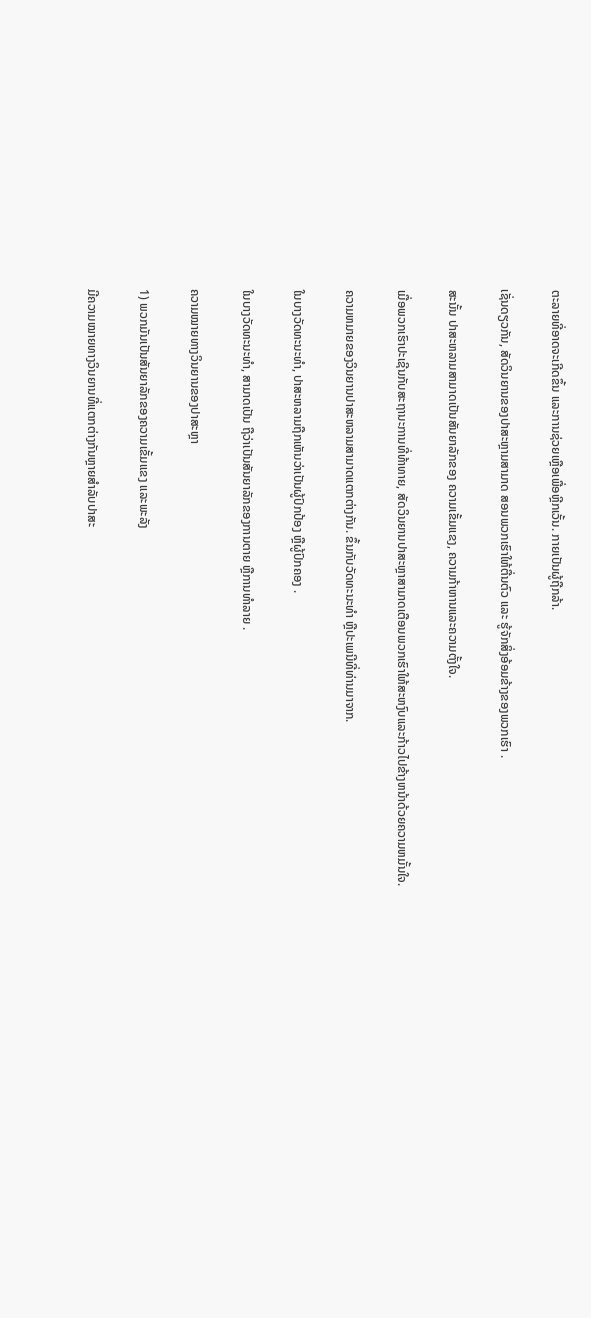ຕະລາຍທີ່ອາດຈະເກີດຂຶ້ນ ແລະການຊ່ວຍເຫຼືອເພື່ອຫຼີກເວັ້ນ. ກາຍເປັນຜູ້ຖືກລ້າ.

ເຊັ່ນດຽວກັນ, ສັດວິນຍານຂອງປາສະຫຼາມສາມາດ ສອນພວກເຮົາໃຫ້ຕື່ນຕົວ ແລະ ຮູ້ຈັກສິ່ງອ້ອມຂ້າງຂອງພວກເຮົາ .

ສະນັ້ນ ປາສະຫລາມສາມາດເປັນສັນຍາລັກຂອງ ຄວາມເຂັ້ມແຂງ, ຄວາມກ້າຫານແລະຄວາມຕັ້ງໃຈ.

ເມື່ອພວກເຮົາປະເຊີນກັບສະຖານະການທີ່ທ້າທາຍ, ສັດວິນຍານປາສະຫຼາສາມາດເຕືອນພວກເຮົາໃຫ້ສະຫງົບແລະກ້າວໄປຂ້າງຫນ້າດ້ວຍຄວາມຫມັ້ນໃຈ.

ຄວາມຫມາຍຂອງວິນຍານປາສະຫລາມສາມາດແຕກຕ່າງກັນ. ຂຶ້ນກັບວັດທະນະທໍາ ຫຼືປະເພນີທີ່ທ່ານມາຈາກ.

ໃນບາງວັດທະນະທໍາ, ປາສະຫລາມຖືກເຫັນວ່າເປັນຜູ້ປົກປ້ອງ ຫຼືຜູ້ປົກຄອງ .

ໃນບາງວັດທະນະທໍາ, ສາມາດເປັນ ຖືວ່າເປັນສັນຍາລັກຂອງການຕາຍ ຫຼືການທໍາລາຍ .

ຄວາມໝາຍທາງວິນຍານຂອງປາສະຫຼາ

1) ພວກມັນເປັນສັນຍາລັກຂອງຄວາມເຂັ້ມແຂງ ແລະພະລັງ

ມີຄວາມໝາຍທາງວິນຍານທີ່ແຕກຕ່າງກັນຫຼາຍສຳລັບປາສະ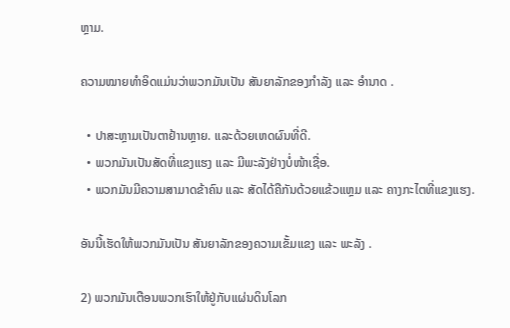ຫຼາມ.

ຄວາມໝາຍທຳອິດແມ່ນວ່າພວກມັນເປັນ ສັນຍາລັກຂອງກຳລັງ ແລະ ອຳນາດ .

  • ປາສະຫຼາມເປັນຕາຢ້ານຫຼາຍ. ແລະດ້ວຍເຫດຜົນທີ່ດີ.
  • ພວກມັນເປັນສັດທີ່ແຂງແຮງ ແລະ ມີພະລັງຢ່າງບໍ່ໜ້າເຊື່ອ.
  • ພວກມັນມີຄວາມສາມາດຂ້າຄົນ ແລະ ສັດໄດ້ຄືກັນດ້ວຍແຂ້ວແຫຼມ ແລະ ຄາງກະໄຕທີ່ແຂງແຮງ.

ອັນນີ້ເຮັດໃຫ້ພວກມັນເປັນ ສັນຍາລັກຂອງຄວາມເຂັ້ມແຂງ ແລະ ພະລັງ .

2) ພວກມັນເຕືອນພວກເຮົາໃຫ້ຢູ່ກັບແຜ່ນດິນໂລກ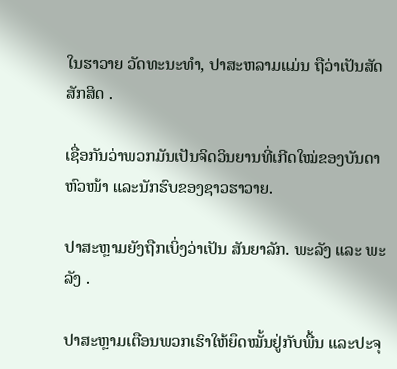ໃນຮາວາຍ ວັດທະນະທໍາ, ປາສະຫລາມແມ່ນ ຖືວ່າເປັນສັດສັກສິດ .

ເຊື່ອກັນວ່າພວກມັນເປັນຈິດວິນຍານທີ່ເກີດໃໝ່ຂອງບັນດາຫົວໜ້າ ແລະນັກຮົບຂອງຊາວຮາວາຍ.

ປາສະຫຼາມຍັງຖືກເບິ່ງວ່າເປັນ ສັນຍາລັກ. ພະລັງ ແລະ ພະລັງ .

ປາສະຫຼາມເຕືອນພວກເຮົາໃຫ້ຍຶດໝັ້ນຢູ່ກັບພື້ນ ແລະປະຈຸ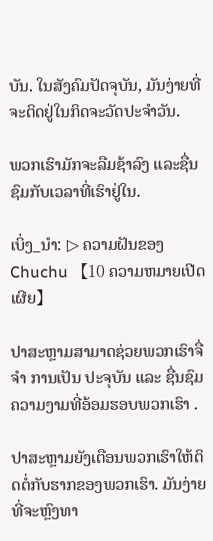ບັນ. ໃນສັງຄົມປັດຈຸບັນ, ມັນງ່າຍທີ່ຈະຕິດຢູ່ໃນກິດຈະວັດປະຈໍາວັນ.

ພວກເຮົາມັກຈະລືມຊ້າລົງ ແລະຊື່ນຊົມກັບເວລາທີ່ເຮົາຢູ່ໃນ.

ເບິ່ງ_ນຳ: ▷ ຄວາມຝັນຂອງ Chuchu 【10 ຄວາມຫມາຍເປີດເຜີຍ】

ປາສະຫຼາມສາມາດຊ່ວຍພວກເຮົາຈື່ຈໍາ ການເປັນ ປະຈຸບັນ ແລະ ຊື່ນຊົມຄວາມງາມທີ່ອ້ອມຮອບພວກເຮົາ .

ປາສະຫຼາມຍັງເຕືອນພວກເຮົາໃຫ້ຕິດຕໍ່ກັບຮາກຂອງພວກເຮົາ. ມັນງ່າຍທີ່ຈະຫຼົງທາ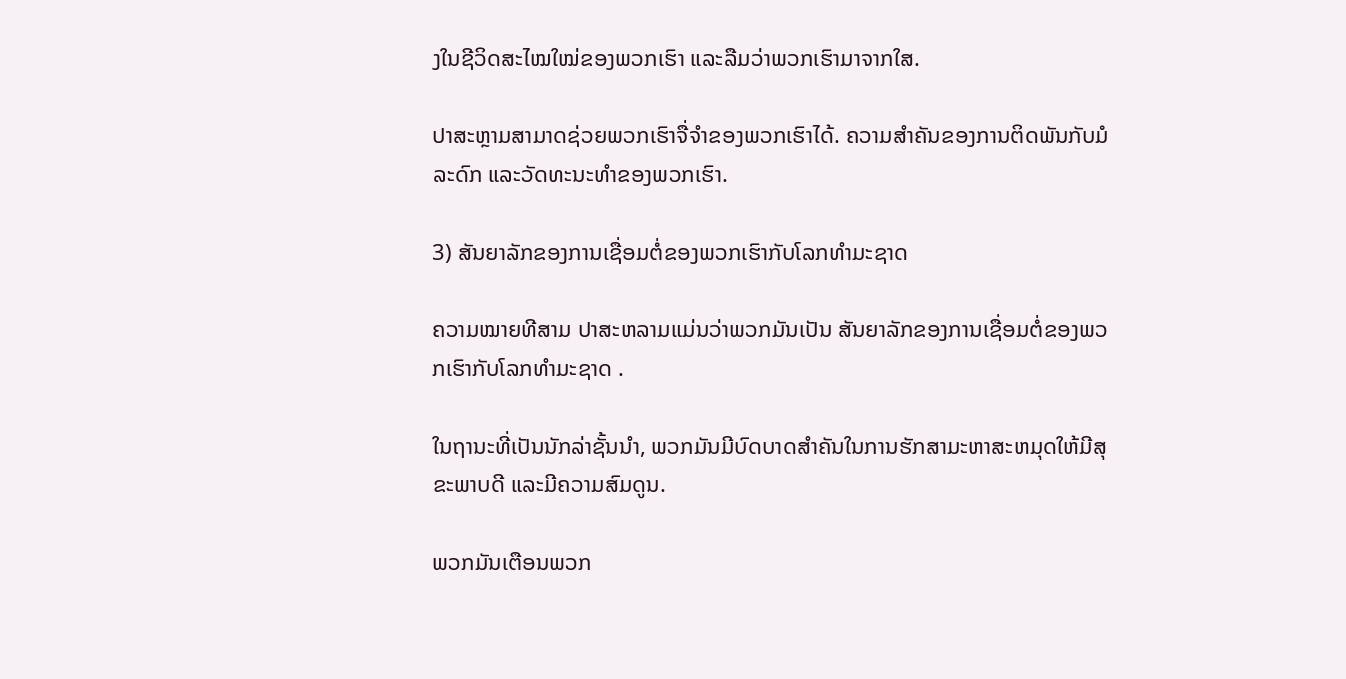ງໃນຊີວິດສະໄໝໃໝ່ຂອງພວກເຮົາ ແລະລືມວ່າພວກເຮົາມາຈາກໃສ.

ປາສະຫຼາມສາມາດຊ່ວຍພວກເຮົາຈື່ຈໍາຂອງພວກເຮົາໄດ້. ຄວາມສຳຄັນຂອງການຕິດພັນກັບມໍລະດົກ ແລະວັດທະນະທຳຂອງພວກເຮົາ.

3) ສັນຍາລັກຂອງການເຊື່ອມຕໍ່ຂອງພວກເຮົາກັບໂລກທຳມະຊາດ

ຄວາມໝາຍທີສາມ ປາສະຫລາມແມ່ນວ່າພວກມັນເປັນ ສັນຍາລັກຂອງການເຊື່ອມຕໍ່ຂອງພວກເຮົາກັບໂລກທໍາມະຊາດ .

ໃນຖານະທີ່ເປັນນັກລ່າຊັ້ນນໍາ, ພວກມັນມີບົດບາດສໍາຄັນໃນການຮັກສາມະຫາສະຫມຸດໃຫ້ມີສຸຂະພາບດີ ແລະມີຄວາມສົມດູນ.

ພວກມັນເຕືອນພວກ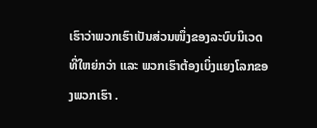ເຮົາວ່າພວກເຮົາເປັນສ່ວນໜຶ່ງຂອງລະບົບນິເວດທີ່ໃຫຍ່ກວ່າ ແລະ ພວກເຮົາຕ້ອງເບິ່ງແຍງໂລກຂອງພວກເຮົາ .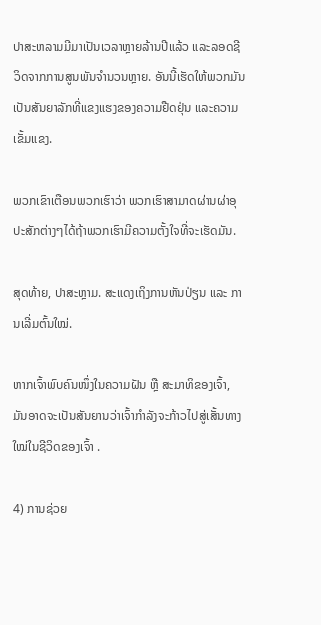ປາສະຫລາມມີມາເປັນເວລາຫຼາຍລ້ານປີແລ້ວ ແລະລອດຊີວິດຈາກການສູນພັນຈຳນວນຫຼາຍ. ອັນນີ້ເຮັດໃຫ້ພວກມັນເປັນສັນຍາລັກທີ່ແຂງແຮງຂອງຄວາມຢືດຢຸ່ນ ແລະຄວາມເຂັ້ມແຂງ.

ພວກເຂົາເຕືອນພວກເຮົາວ່າ ພວກເຮົາສາມາດຜ່ານຜ່າອຸປະສັກຕ່າງໆໄດ້ຖ້າພວກເຮົາມີຄວາມຕັ້ງໃຈທີ່ຈະເຮັດມັນ.

ສຸດທ້າຍ, ປາສະຫຼາມ. ສະແດງເຖິງການຫັນປ່ຽນ ແລະ ການເລີ່ມຕົ້ນໃໝ່.

ຫາກເຈົ້າພົບຄົນໜຶ່ງໃນຄວາມຝັນ ຫຼື ສະມາທິຂອງເຈົ້າ, ມັນອາດຈະເປັນສັນຍານວ່າເຈົ້າກຳລັງຈະກ້າວໄປສູ່ເສັ້ນທາງໃໝ່ໃນຊີວິດຂອງເຈົ້າ .

4) ການຊ່ວຍ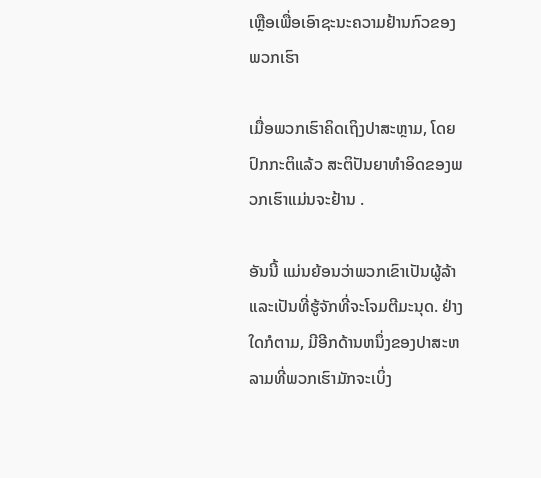ເຫຼືອເພື່ອເອົາຊະນະຄວາມຢ້ານກົວຂອງພວກເຮົາ

ເມື່ອພວກເຮົາຄິດເຖິງປາສະຫຼາມ, ໂດຍປົກກະຕິແລ້ວ ສະຕິປັນຍາທຳອິດຂອງພວກເຮົາແມ່ນຈະຢ້ານ .

ອັນນີ້ ແມ່ນຍ້ອນວ່າພວກເຂົາເປັນຜູ້ລ້າແລະເປັນທີ່ຮູ້ຈັກທີ່ຈະໂຈມຕີມະນຸດ. ຢ່າງໃດກໍຕາມ, ມີອີກດ້ານຫນຶ່ງຂອງປາສະຫລາມທີ່ພວກເຮົາມັກຈະເບິ່ງ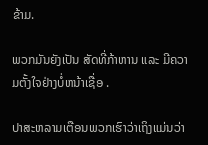ຂ້າມ.

ພວກມັນຍັງເປັນ ສັດທີ່ກ້າຫານ ແລະ ມີຄວາມຕັ້ງໃຈຢ່າງບໍ່ຫນ້າເຊື່ອ .

ປາສະຫລາມເຕືອນພວກເຮົາວ່າເຖິງແມ່ນວ່າ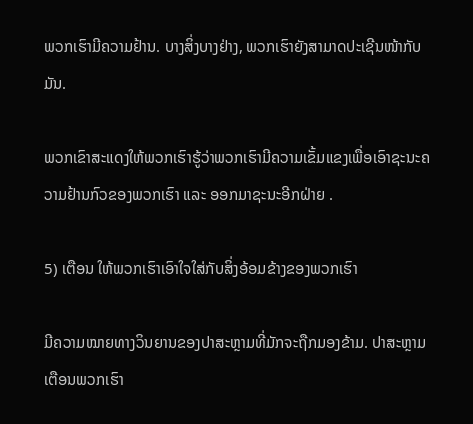ພວກເຮົາມີຄວາມຢ້ານ. ບາງສິ່ງບາງຢ່າງ, ພວກເຮົາຍັງສາມາດປະເຊີນໜ້າກັບມັນ.

ພວກເຂົາສະແດງໃຫ້ພວກເຮົາຮູ້ວ່າພວກເຮົາມີຄວາມເຂັ້ມແຂງເພື່ອເອົາຊະນະຄວາມຢ້ານກົວຂອງພວກເຮົາ ແລະ ອອກມາຊະນະອີກຝ່າຍ .

5) ເຕືອນ ໃຫ້ພວກເຮົາເອົາໃຈໃສ່ກັບສິ່ງອ້ອມຂ້າງຂອງພວກເຮົາ

ມີຄວາມໝາຍທາງວິນຍານຂອງປາສະຫຼາມທີ່ມັກຈະຖືກມອງຂ້າມ. ປາສະຫຼາມເຕືອນພວກເຮົາ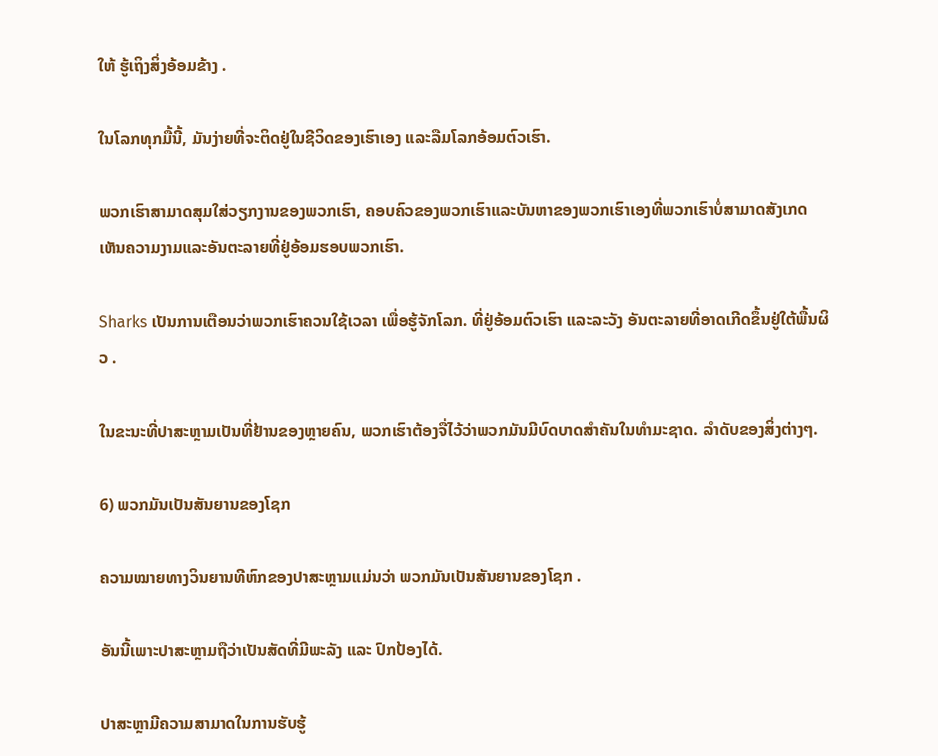ໃຫ້ ຮູ້ເຖິງສິ່ງອ້ອມຂ້າງ .

ໃນໂລກທຸກມື້ນີ້, ມັນງ່າຍທີ່ຈະຕິດຢູ່ໃນຊີວິດຂອງເຮົາເອງ ແລະລືມໂລກອ້ອມຕົວເຮົາ.

ພວກເຮົາສາມາດສຸມໃສ່ວຽກງານຂອງພວກເຮົາ, ຄອບຄົວຂອງພວກເຮົາແລະບັນຫາຂອງພວກເຮົາເອງທີ່ພວກເຮົາບໍ່ສາມາດສັງເກດເຫັນຄວາມງາມແລະອັນຕະລາຍທີ່ຢູ່ອ້ອມຮອບພວກເຮົາ.

Sharks ເປັນການເຕືອນວ່າພວກເຮົາຄວນໃຊ້ເວລາ ເພື່ອຮູ້ຈັກໂລກ. ທີ່ຢູ່ອ້ອມຕົວເຮົາ ແລະລະວັງ ອັນຕະລາຍທີ່ອາດເກີດຂຶ້ນຢູ່ໃຕ້ພື້ນຜິວ .

ໃນຂະນະທີ່ປາສະຫຼາມເປັນທີ່ຢ້ານຂອງຫຼາຍຄົນ, ພວກເຮົາຕ້ອງຈື່ໄວ້ວ່າພວກມັນມີບົດບາດສຳຄັນໃນທຳມະຊາດ. ລຳດັບຂອງສິ່ງຕ່າງໆ.

6) ພວກມັນເປັນສັນຍານຂອງໂຊກ

ຄວາມໝາຍທາງວິນຍານທີຫົກຂອງປາສະຫຼາມແມ່ນວ່າ ພວກມັນເປັນສັນຍານຂອງໂຊກ .

ອັນນີ້ເພາະປາສະຫຼາມຖືວ່າເປັນສັດທີ່ມີພະລັງ ແລະ ປົກປ້ອງໄດ້.

ປາສະຫຼາມີຄວາມສາມາດໃນການຮັບຮູ້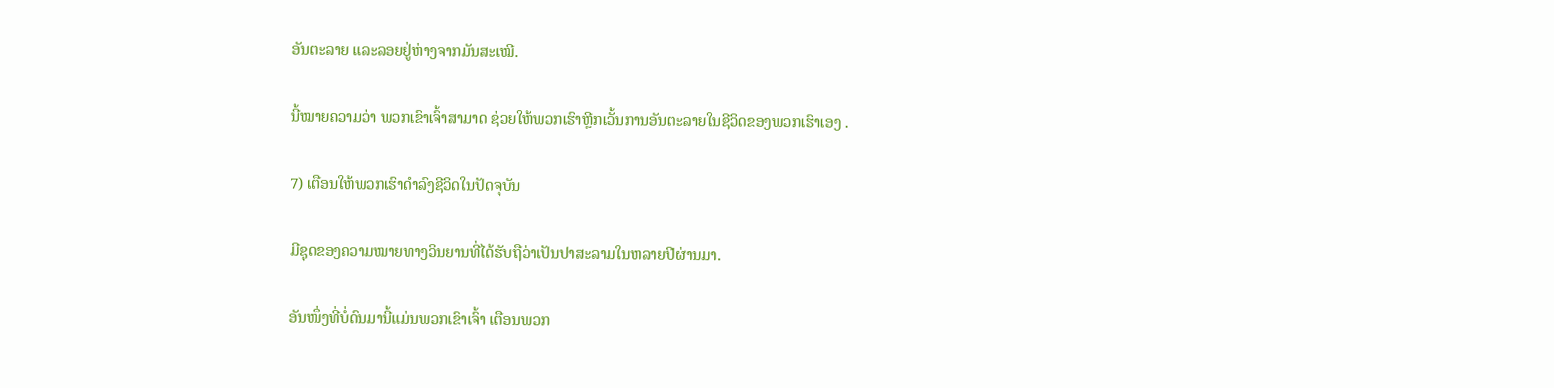ອັນຕະລາຍ ແລະລອຍຢູ່ຫ່າງຈາກມັນສະເໝີ.

ນີ້ໝາຍຄວາມວ່າ ພວກເຂົາເຈົ້າສາມາດ ຊ່ວຍໃຫ້ພວກເຮົາຫຼີກເວັ້ນການອັນຕະລາຍໃນຊີວິດຂອງພວກເຮົາເອງ .

7) ເຕືອນໃຫ້ພວກເຮົາດໍາລົງຊີວິດໃນປັດຈຸບັນ

ມີຊຸດຂອງຄວາມໝາຍທາງວິນຍານທີ່ໄດ້ຮັບຖືວ່າເປັນປາສະລາມໃນຫລາຍປີຜ່ານມາ.

ອັນໜຶ່ງທີ່ບໍ່ດົນມານີ້ແມ່ນພວກເຂົາເຈົ້າ ເຕືອນພວກ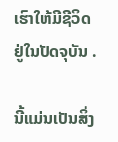ເຮົາໃຫ້ມີຊີວິດຢູ່ໃນປັດຈຸບັນ .

ນີ້ແມ່ນເປັນສິ່ງ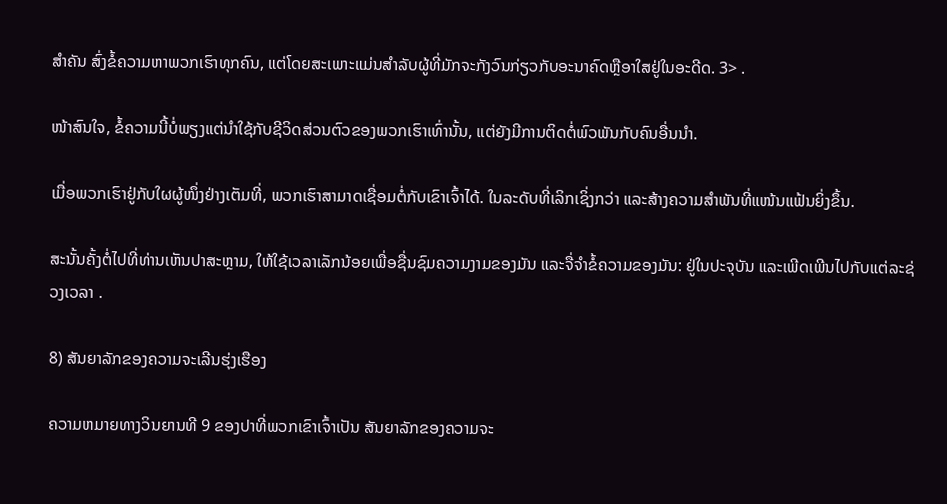ສໍາຄັນ ສົ່ງຂໍ້ຄວາມຫາພວກເຮົາທຸກຄົນ, ແຕ່ໂດຍສະເພາະແມ່ນສໍາລັບຜູ້ທີ່ມັກຈະກັງວົນກ່ຽວກັບອະນາຄົດຫຼືອາໃສຢູ່ໃນອະດີດ. 3> .

ໜ້າສົນໃຈ, ຂໍ້ຄວາມນີ້ບໍ່ພຽງແຕ່ນຳໃຊ້ກັບຊີວິດສ່ວນຕົວຂອງພວກເຮົາເທົ່ານັ້ນ, ແຕ່ຍັງມີການຕິດຕໍ່ພົວພັນກັບຄົນອື່ນນຳ.

ເມື່ອພວກເຮົາຢູ່ກັບໃຜຜູ້ໜຶ່ງຢ່າງເຕັມທີ່, ພວກເຮົາສາມາດເຊື່ອມຕໍ່ກັບເຂົາເຈົ້າໄດ້. ໃນລະດັບທີ່ເລິກເຊິ່ງກວ່າ ແລະສ້າງຄວາມສຳພັນທີ່ແໜ້ນແຟ້ນຍິ່ງຂຶ້ນ.

ສະນັ້ນຄັ້ງຕໍ່ໄປທີ່ທ່ານເຫັນປາສະຫຼາມ, ໃຫ້ໃຊ້ເວລາເລັກນ້ອຍເພື່ອຊື່ນຊົມຄວາມງາມຂອງມັນ ແລະຈື່ຈໍາຂໍ້ຄວາມຂອງມັນ: ຢູ່ໃນປະຈຸບັນ ແລະເພີດເພີນໄປກັບແຕ່ລະຊ່ວງເວລາ .

8) ສັນຍາລັກຂອງຄວາມຈະເລີນຮຸ່ງເຮືອງ

ຄວາມຫມາຍທາງວິນຍານທີ 9 ຂອງປາທີ່ພວກເຂົາເຈົ້າເປັນ ສັນຍາລັກຂອງຄວາມຈະ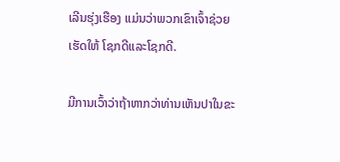ເລີນຮຸ່ງເຮືອງ ແມ່ນວ່າພວກເຂົາເຈົ້າຊ່ວຍເຮັດໃຫ້ ໂຊກດີແລະໂຊກດີ.

ມີການເວົ້າວ່າຖ້າຫາກວ່າທ່ານເຫັນປາໃນຂະ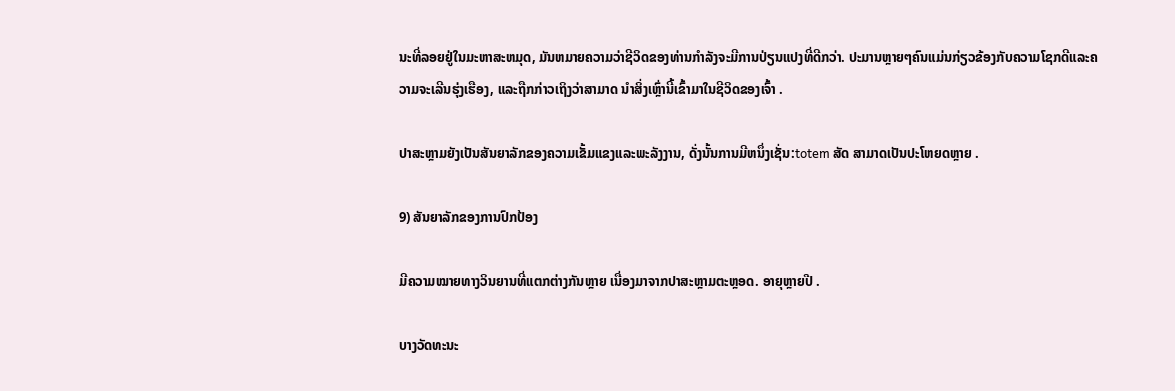ນະທີ່ລອຍຢູ່ໃນມະຫາສະຫມຸດ, ມັນຫມາຍຄວາມວ່າຊີວິດຂອງທ່ານກໍາລັງຈະມີການປ່ຽນແປງທີ່ດີກວ່າ. ປະມານຫຼາຍໆຄົນແມ່ນກ່ຽວຂ້ອງກັບຄວາມໂຊກດີແລະຄວາມຈະເລີນຮຸ່ງເຮືອງ, ແລະຖືກກ່າວເຖິງວ່າສາມາດ ນໍາສິ່ງເຫຼົ່ານີ້ເຂົ້າມາໃນຊີວິດຂອງເຈົ້າ .

ປາສະຫຼາມຍັງເປັນສັນຍາລັກຂອງຄວາມເຂັ້ມແຂງແລະພະລັງງານ, ດັ່ງນັ້ນການມີຫນຶ່ງເຊັ່ນ:totem ສັດ ສາມາດເປັນປະໂຫຍດຫຼາຍ .

9) ສັນຍາລັກຂອງການປົກປ້ອງ

ມີຄວາມໝາຍທາງວິນຍານທີ່ແຕກຕ່າງກັນຫຼາຍ ເນື່ອງມາຈາກປາສະຫຼາມຕະຫຼອດ. ອາຍຸຫຼາຍປີ .

ບາງວັດທະນະ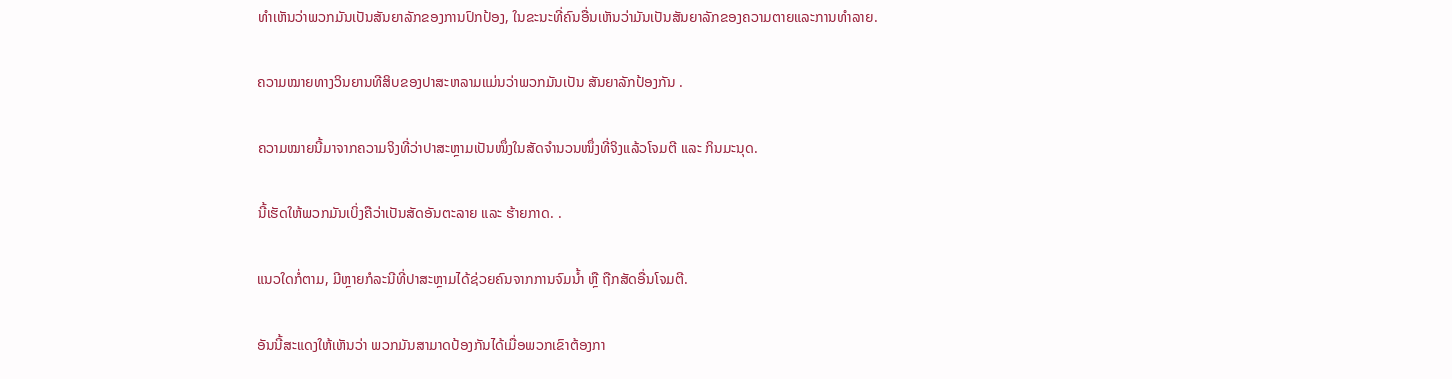ທໍາເຫັນວ່າພວກມັນເປັນສັນຍາລັກຂອງການປົກປ້ອງ, ໃນຂະນະທີ່ຄົນອື່ນເຫັນວ່າມັນເປັນສັນຍາລັກຂອງຄວາມຕາຍແລະການທໍາລາຍ.

ຄວາມໝາຍທາງວິນຍານທີສິບຂອງປາສະຫລາມແມ່ນວ່າພວກມັນເປັນ ສັນຍາລັກປ້ອງກັນ .

ຄວາມໝາຍນີ້ມາຈາກຄວາມຈິງທີ່ວ່າປາສະຫຼາມເປັນໜຶ່ງໃນສັດຈຳນວນໜຶ່ງທີ່ຈິງແລ້ວໂຈມຕີ ແລະ ກິນມະນຸດ.

ນີ້ເຮັດໃຫ້ພວກມັນເບິ່ງຄືວ່າເປັນສັດອັນຕະລາຍ ແລະ ຮ້າຍກາດ. .

ແນວໃດກໍ່ຕາມ, ມີຫຼາຍກໍລະນີທີ່ປາສະຫຼາມໄດ້ຊ່ວຍຄົນຈາກການຈົມນ້ຳ ຫຼື ຖືກສັດອື່ນໂຈມຕີ.

ອັນນີ້ສະແດງໃຫ້ເຫັນວ່າ ພວກມັນສາມາດປ້ອງກັນໄດ້ເມື່ອພວກເຂົາຕ້ອງກາ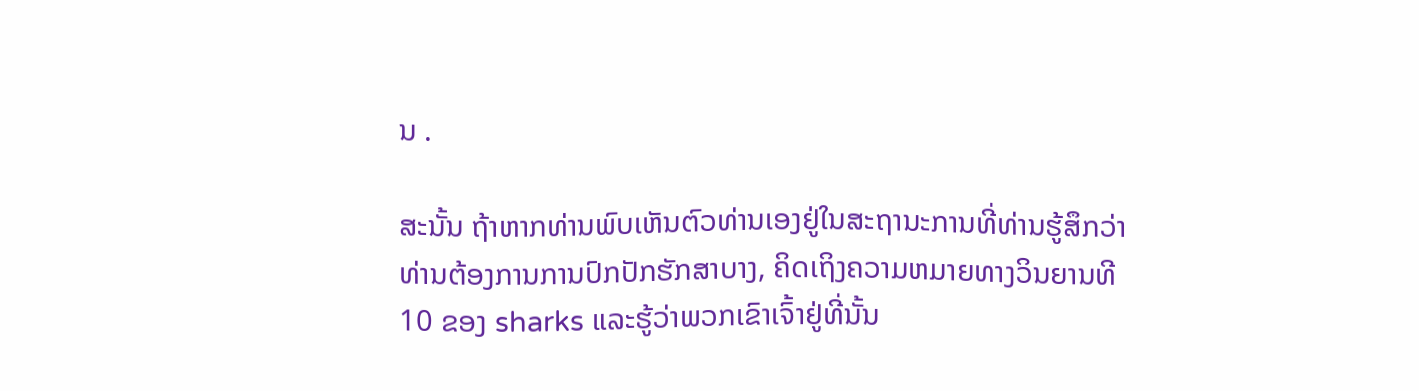ນ .

ສະນັ້ນ ຖ້າຫາກທ່ານພົບເຫັນຕົວທ່ານເອງຢູ່ໃນສະຖານະການທີ່ທ່ານຮູ້ສຶກວ່າທ່ານຕ້ອງການການປົກປັກຮັກສາບາງ, ຄິດເຖິງຄວາມຫມາຍທາງວິນຍານທີ 10 ຂອງ sharks ແລະຮູ້ວ່າພວກເຂົາເຈົ້າຢູ່ທີ່ນັ້ນ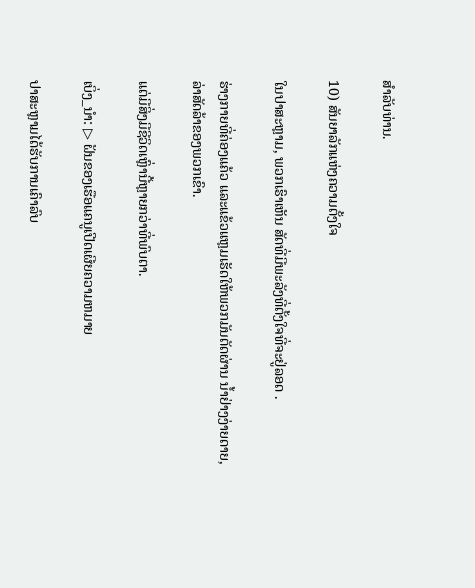ສໍາລັບທ່ານ.

10) ສັນຍາລັກແຫ່ງຄວາມຕັ້ງໃຈ

ໃນປາສະຫຼາມ, ພວກເຮົາເຫັນ ສັດທີ່ມີພະລັງທີ່ຕັ້ງໃຈທີ່ຈະຢູ່ລອດ .

ຮ່າງກາຍທີ່ຄ່ອງແຄ້ວ ແລະແຂ້ວແຫຼມເຮັດໃຫ້ພວກມັນຕັດຜ່ານ ນ້ຳຢ່າງງ່າຍດາຍ, ລ່າສັດລ້າຂອງພວກເຂົາ.

ແຕ່ມີສິ່ງມີຊີວິດເຫຼົ່ານີ້ຫຼາຍກວ່າທີ່ພົບຕາ.

ເບິ່ງ_ນຳ: ▷ ຝັນຂອງເຮືອແຄນູເປີດເຜີຍຄວາມຫມາຍ

ປາສະຫຼາມໄດ້ຮັບການເຄົາລົບ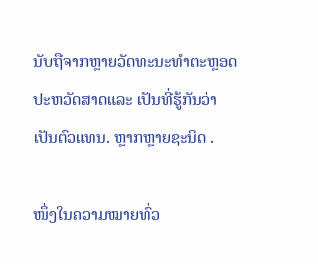ນັບຖືຈາກຫຼາຍວັດທະນະທໍາຕະຫຼອດປະຫວັດສາດແລະ ເປັນທີ່ຮູ້ກັນວ່າເປັນຕົວແທນ. ຫຼາກຫຼາຍຊະນິດ .

ໜຶ່ງໃນຄວາມໝາຍທົ່ວ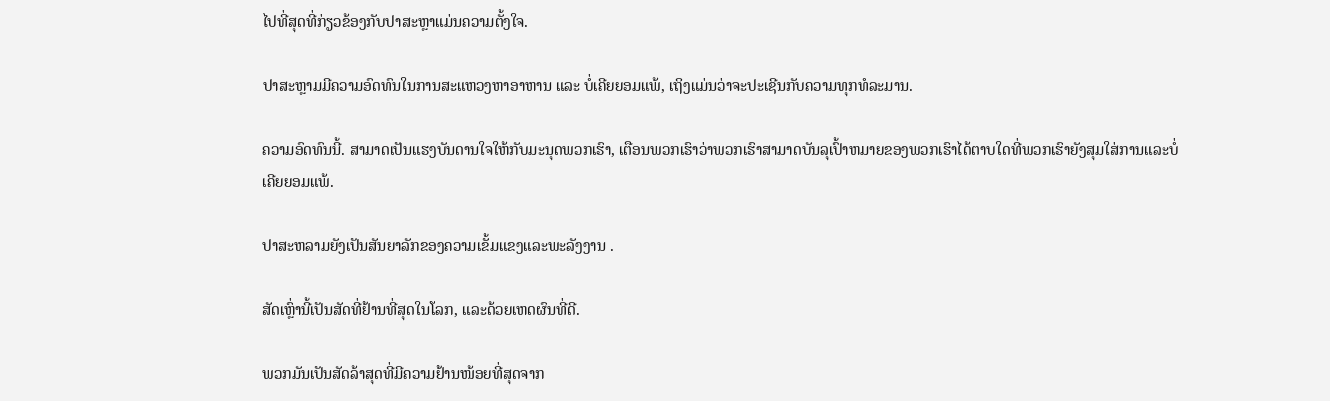ໄປທີ່ສຸດທີ່ກ່ຽວຂ້ອງກັບປາສະຫຼາແມ່ນຄວາມຕັ້ງໃຈ.

ປາສະຫຼາມມີຄວາມອົດທົນໃນການສະແຫວງຫາອາຫານ ແລະ ບໍ່ເຄີຍຍອມແພ້, ເຖິງແມ່ນວ່າຈະປະເຊີນກັບຄວາມທຸກທໍລະມານ.

ຄວາມອົດທົນນີ້. ສາມາດເປັນແຮງບັນດານໃຈໃຫ້ກັບມະນຸດພວກເຮົາ, ເຕືອນພວກເຮົາວ່າພວກເຮົາສາມາດບັນລຸເປົ້າຫມາຍຂອງພວກເຮົາໄດ້ຕາບໃດທີ່ພວກເຮົາຍັງສຸມໃສ່ການແລະບໍ່ເຄີຍຍອມແພ້.

ປາສະຫລາມຍັງເປັນສັນຍາລັກຂອງຄວາມເຂັ້ມແຂງແລະພະລັງງານ .

ສັດເຫຼົ່ານີ້ເປັນສັດທີ່ຢ້ານທີ່ສຸດໃນໂລກ, ແລະດ້ວຍເຫດຜົນທີ່ດີ.

ພວກມັນເປັນສັດລ້າສຸດທີ່ມີຄວາມຢ້ານໜ້ອຍທີ່ສຸດຈາກ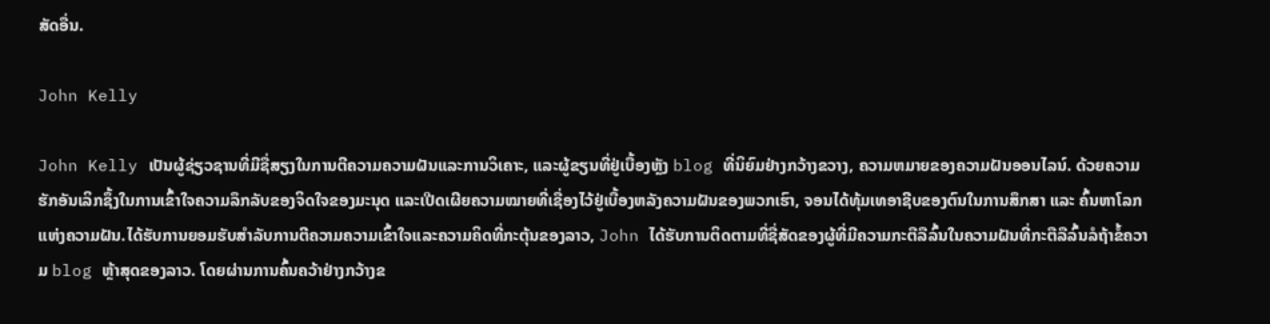ສັດອື່ນ.

John Kelly

John Kelly ເປັນຜູ້ຊ່ຽວຊານທີ່ມີຊື່ສຽງໃນການຕີຄວາມຄວາມຝັນແລະການວິເຄາະ, ແລະຜູ້ຂຽນທີ່ຢູ່ເບື້ອງຫຼັງ blog ທີ່ນິຍົມຢ່າງກວ້າງຂວາງ, ຄວາມຫມາຍຂອງຄວາມຝັນອອນໄລນ໌. ດ້ວຍຄວາມຮັກອັນເລິກຊຶ້ງໃນການເຂົ້າໃຈຄວາມລຶກລັບຂອງຈິດໃຈຂອງມະນຸດ ແລະເປີດເຜີຍຄວາມໝາຍທີ່ເຊື່ອງໄວ້ຢູ່ເບື້ອງຫລັງຄວາມຝັນຂອງພວກເຮົາ, ຈອນໄດ້ທຸ້ມເທອາຊີບຂອງຕົນໃນການສຶກສາ ແລະ ຄົ້ນຫາໂລກແຫ່ງຄວາມຝັນ.ໄດ້ຮັບການຍອມຮັບສໍາລັບການຕີຄວາມຄວາມເຂົ້າໃຈແລະຄວາມຄິດທີ່ກະຕຸ້ນຂອງລາວ, John ໄດ້ຮັບການຕິດຕາມທີ່ຊື່ສັດຂອງຜູ້ທີ່ມີຄວາມກະຕືລືລົ້ນໃນຄວາມຝັນທີ່ກະຕືລືລົ້ນລໍຖ້າຂໍ້ຄວາມ blog ຫຼ້າສຸດຂອງລາວ. ໂດຍຜ່ານການຄົ້ນຄວ້າຢ່າງກວ້າງຂ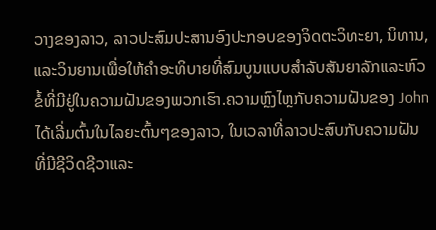ວາງຂອງລາວ, ລາວປະສົມປະສານອົງປະກອບຂອງຈິດຕະວິທະຍາ, ນິທານ, ແລະວິນຍານເພື່ອໃຫ້ຄໍາອະທິບາຍທີ່ສົມບູນແບບສໍາລັບສັນຍາລັກແລະຫົວຂໍ້ທີ່ມີຢູ່ໃນຄວາມຝັນຂອງພວກເຮົາ.ຄວາມຫຼົງໄຫຼກັບຄວາມຝັນຂອງ John ໄດ້ເລີ່ມຕົ້ນໃນໄລຍະຕົ້ນໆຂອງລາວ, ໃນເວລາທີ່ລາວປະສົບກັບຄວາມຝັນທີ່ມີຊີວິດຊີວາແລະ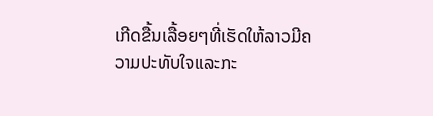ເກີດຂື້ນເລື້ອຍໆທີ່ເຮັດໃຫ້ລາວມີຄວາມປະທັບໃຈແລະກະ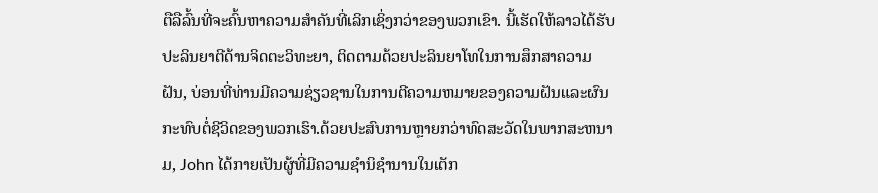ຕືລືລົ້ນທີ່ຈະຄົ້ນຫາຄວາມສໍາຄັນທີ່ເລິກເຊິ່ງກວ່າຂອງພວກເຂົາ. ນີ້ເຮັດໃຫ້ລາວໄດ້ຮັບປະລິນຍາຕີດ້ານຈິດຕະວິທະຍາ, ຕິດຕາມດ້ວຍປະລິນຍາໂທໃນການສຶກສາຄວາມຝັນ, ບ່ອນທີ່ທ່ານມີຄວາມຊ່ຽວຊານໃນການຕີຄວາມຫມາຍຂອງຄວາມຝັນແລະຜົນກະທົບຕໍ່ຊີວິດຂອງພວກເຮົາ.ດ້ວຍປະສົບການຫຼາຍກວ່າທົດສະວັດໃນພາກສະຫນາມ, John ໄດ້ກາຍເປັນຜູ້ທີ່ມີຄວາມຊໍານິຊໍານານໃນເຕັກ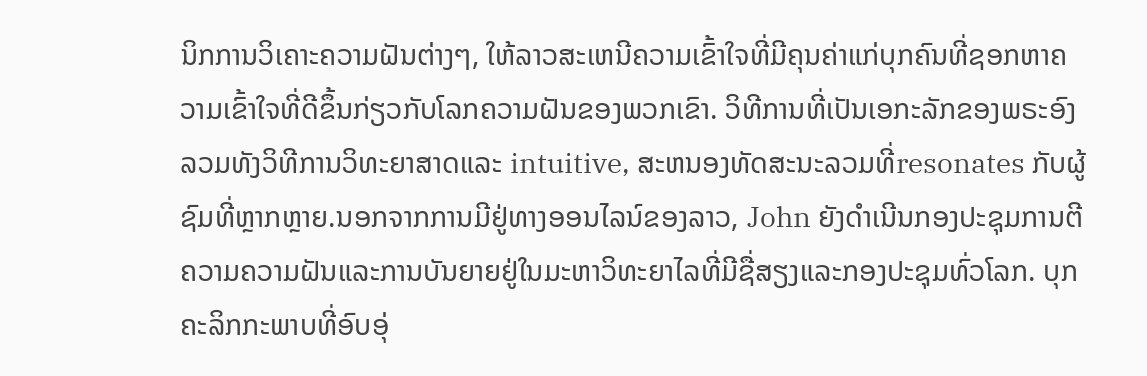ນິກການວິເຄາະຄວາມຝັນຕ່າງໆ, ໃຫ້ລາວສະເຫນີຄວາມເຂົ້າໃຈທີ່ມີຄຸນຄ່າແກ່ບຸກຄົນທີ່ຊອກຫາຄວາມເຂົ້າໃຈທີ່ດີຂຶ້ນກ່ຽວກັບໂລກຄວາມຝັນຂອງພວກເຂົາ. ວິທີການທີ່ເປັນເອກະລັກຂອງພຣະອົງລວມທັງວິທີການວິທະຍາສາດແລະ intuitive, ສະຫນອງທັດສະນະລວມທີ່resonates ກັບຜູ້ຊົມທີ່ຫຼາກຫຼາຍ.ນອກຈາກການມີຢູ່ທາງອອນໄລນ໌ຂອງລາວ, John ຍັງດໍາເນີນກອງປະຊຸມການຕີຄວາມຄວາມຝັນແລະການບັນຍາຍຢູ່ໃນມະຫາວິທະຍາໄລທີ່ມີຊື່ສຽງແລະກອງປະຊຸມທົ່ວໂລກ. ບຸກຄະລິກກະພາບທີ່ອົບອຸ່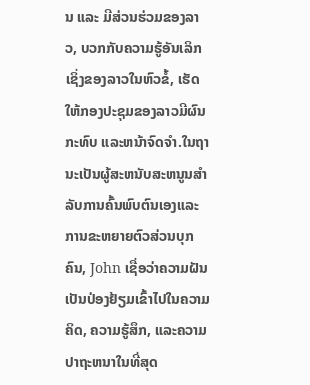ນ ແລະ ມີສ່ວນຮ່ວມຂອງລາວ, ບວກກັບຄວາມຮູ້ອັນເລິກເຊິ່ງຂອງລາວໃນຫົວຂໍ້, ເຮັດໃຫ້ກອງປະຊຸມຂອງລາວມີຜົນກະທົບ ແລະຫນ້າຈົດຈໍາ.ໃນຖານະເປັນຜູ້ສະຫນັບສະຫນູນສໍາລັບການຄົ້ນພົບຕົນເອງແລະການຂະຫຍາຍຕົວສ່ວນບຸກຄົນ, John ເຊື່ອວ່າຄວາມຝັນເປັນປ່ອງຢ້ຽມເຂົ້າໄປໃນຄວາມຄິດ, ຄວາມຮູ້ສຶກ, ແລະຄວາມປາຖະຫນາໃນທີ່ສຸດ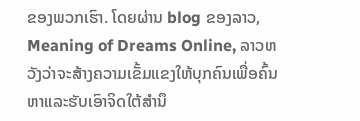ຂອງພວກເຮົາ. ໂດຍຜ່ານ blog ຂອງລາວ, Meaning of Dreams Online, ລາວຫວັງວ່າຈະສ້າງຄວາມເຂັ້ມແຂງໃຫ້ບຸກຄົນເພື່ອຄົ້ນຫາແລະຮັບເອົາຈິດໃຕ້ສໍານຶ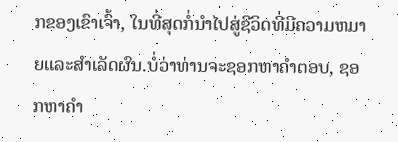ກຂອງເຂົາເຈົ້າ, ໃນທີ່ສຸດກໍ່ນໍາໄປສູ່ຊີວິດທີ່ມີຄວາມຫມາຍແລະສໍາເລັດຜົນ.ບໍ່ວ່າທ່ານຈະຊອກຫາຄໍາຕອບ, ຊອກຫາຄໍາ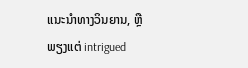ແນະນໍາທາງວິນຍານ, ຫຼືພຽງແຕ່ intrigued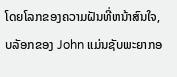ໂດຍໂລກຂອງຄວາມຝັນທີ່ຫນ້າສົນໃຈ, ບລັອກຂອງ John ແມ່ນຊັບພະຍາກອ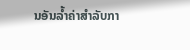ນອັນລ້ຳຄ່າສໍາລັບກາ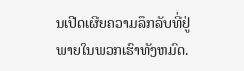ນເປີດເຜີຍຄວາມລຶກລັບທີ່ຢູ່ພາຍໃນພວກເຮົາທັງຫມົດ.